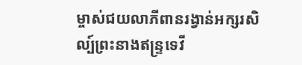ម្ចាស់ជយលាភីពានរង្វាន់អក្សរសិល្ប៍ព្រះនាងឥន្រ្ទទេវី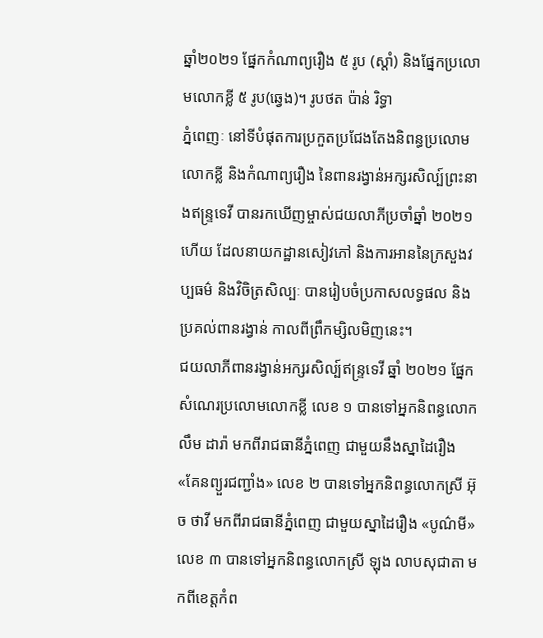ឆ្នាំ២០២១ ផ្នែកកំណាព្យរឿង ៥ រូប (ស្តាំ) និងផ្នែកប្រលោមលោកខ្លី ៥ រូប(ឆ្វេង)។ រូបថត ប៉ាន់ រិទ្ធា
ភ្នំពេញៈ នៅទីបំផុតការប្រកួតប្រជែងតែងនិពន្ធប្រលោមលោកខ្លី និងកំណាព្យរឿង នៃពានរង្វាន់អក្សរសិល្ប៍ព្រះនាងឥន្ទ្រទេវី បានរកឃើញម្ចាស់ជយលាភីប្រចាំឆ្នាំ ២០២១ ហើយ ដែលនាយកដ្ឋានសៀវភៅ និងការអាននៃក្រសួងវប្បធម៌ និងវិចិត្រសិល្បៈ បានរៀបចំប្រកាសលទ្ធផល និងប្រគល់ពានរង្វាន់ កាលពីព្រឹកម្សិលមិញនេះ។
ជយលាភីពានរង្វាន់អក្សរសិល្ប៍ឥន្ទ្រទេវី ឆ្នាំ ២០២១ ផ្នែកសំណេរប្រលោមលោកខ្លី លេខ ១ បានទៅអ្នកនិពន្ធលោក លឹម ដារ៉ា មកពីរាជធានីភ្នំពេញ ជាមួយនឹងស្នាដៃរឿង «គែនព្យួរជញ្ជាំង» លេខ ២ បានទៅអ្នកនិពន្ធលោកស្រី អ៊ុច ថាវី មកពីរាជធានីភ្នំពេញ ជាមួយស្នាដៃរឿង «បូណ៌មី» លេខ ៣ បានទៅអ្នកនិពន្ធលោកស្រី ឡុង លាបសុជាតា មកពីខេត្តកំព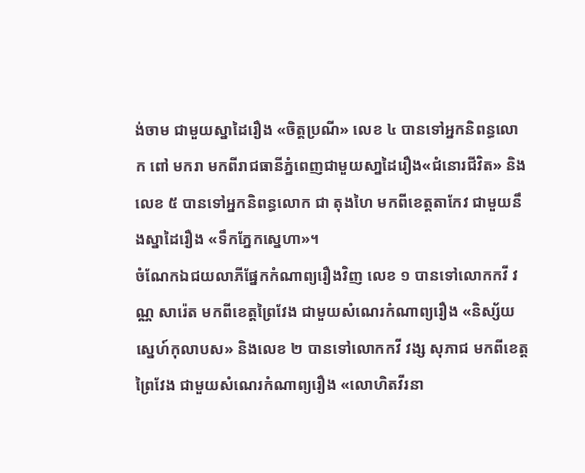ង់ចាម ជាមួយស្នាដៃរឿង «ចិត្តប្រណី» លេខ ៤ បានទៅអ្នកនិពន្ធលោក ពៅ មករា មកពីរាជធានីភ្នំពេញជាមួយសា្នដៃរឿង«ជំនោរជីវិត» និងលេខ ៥ បានទៅអ្នកនិពន្ធលោក ជា តុងហៃ មកពីខេត្តតាកែវ ជាមួយនឹងស្នាដៃរឿង «ទឹកភ្នែកស្នេហា»។
ចំណែកឯជយលាភីផ្នែកកំណាព្យរឿងវិញ លេខ ១ បានទៅលោកកវី វណ្ណ សារ៉េត មកពីខេត្តព្រៃវែង ជាមួយសំណេរកំណាព្យរឿង «និស្ស័យស្នេហ៍កុលាបស» និងលេខ ២ បានទៅលោកកវី វង្ស សុភាជ មកពីខេត្តព្រៃវែង ជាមួយសំណេរកំណាព្យរឿង «លោហិតវីរនា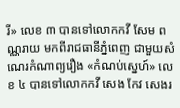រី» លេខ ៣ បានទៅលោកកវី សែម ពណ្ណរាយ មកពីរាជធានីភ្នំពេញ ជាមួយសំណេរកំណាព្យរឿង «កំណប់ស្នេហ៍» លេខ ៤ បានទៅលោកកវី សេង កែវ សេងរ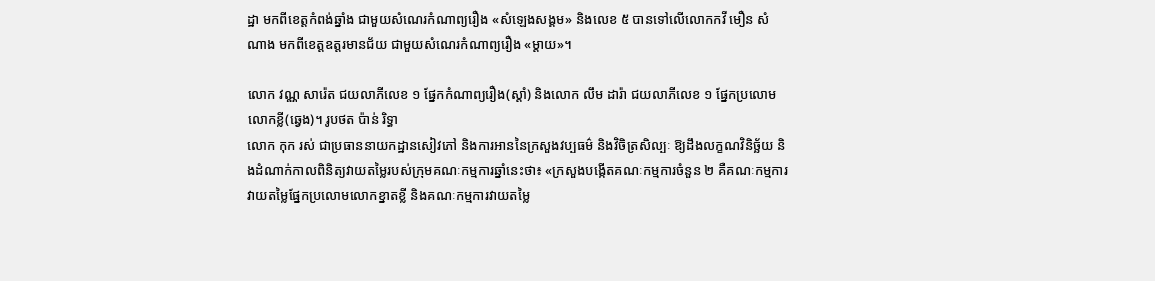ដ្ឋា មកពីខេត្តកំពង់ឆ្នាំង ជាមួយសំណេរកំណាព្យរឿង «សំឡេងសង្គម» និងលេខ ៥ បានទៅលើលោកកវី មឿន សំណាង មកពីខេត្តឧត្តរមានជ័យ ជាមួយសំណេរកំណាព្យរឿង «ម្តាយ»។

លោក វណ្ណ សារ៉េត ជយលាភីលេខ ១ ផ្នែកកំណាព្យរឿង(ស្តាំ) និងលោក លឹម ដារ៉ា ជយលាភីលេខ ១ ផ្នែកប្រលោមលោកខ្លី(ឆ្វេង)។ រូបថត ប៉ាន់ រិទ្ធា
លោក កុក រស់ ជាប្រធាននាយកដ្ឋានសៀវភៅ និងការអាននៃក្រសួងវប្បធម៌ និងវិចិត្រសិល្បៈ ឱ្យដឹងលក្ខណវិនិច្ឆ័យ និងដំណាក់កាលពិនិត្យវាយតម្លៃរបស់ក្រុមគណៈកម្មការឆ្នាំនេះថា៖ «ក្រសួងបង្កើតគណៈកម្មការចំនួន ២ គឺគណៈកម្មការវាយតម្លៃផ្នែកប្រលោមលោកខ្នាតខ្លី និងគណៈកម្មការវាយតម្លៃ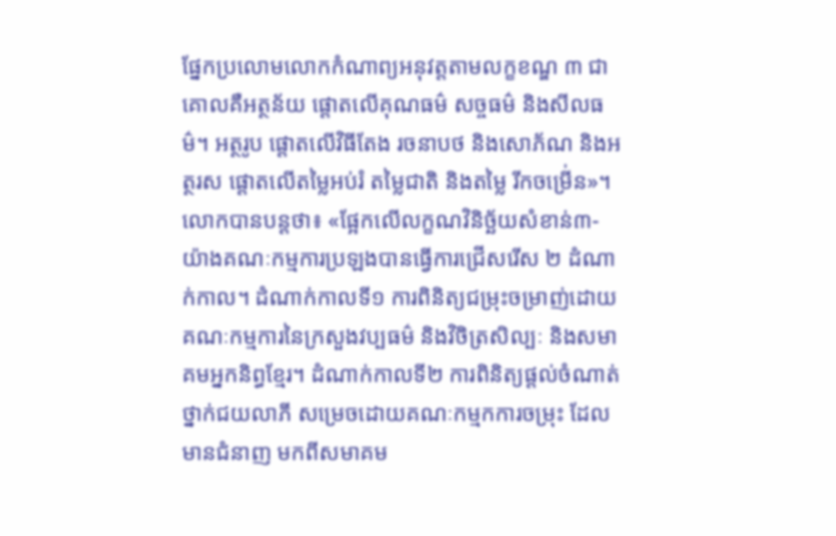ផ្នែកប្រលោមលោកកំណាព្យអនុវត្តតាមលក្ខខណ្ឌ ៣ ជាគោលគឺអត្ថន័យ ផ្តោតលើគុណធម៌ សច្ចធម៌ និងសីលធម៌។ អត្ថរូប ផ្តោតលើវិធីតែង រចនាបថ និងសោភ័ណ និងអត្ថរស ផ្តោតលើតម្លៃអប់រំ តម្លៃជាតិ និងតម្លៃ រីកចម្រើ់ន»។
លោកបានបន្តថា៖ «ផ្អែកលើលក្ខណវិនិច្ឆ័យសំខាន់៣- យ៉ាងគណៈកម្មការប្រឡងបានធ្វើការជ្រើសរើស ២ ដំណាក់កាល។ ដំណាក់កាលទី១ ការពិនិត្យជម្រុះចម្រាញ់ដោយគណៈកម្មការនៃក្រសួងវប្បធម៌ និងវិចិត្រសិល្បៈ និងសមាគមអ្នកនិព្ធខ្មែរ។ ដំណាក់កាលទី២ ការពិនិត្យផ្តល់ចំណាត់ថ្នាក់ជយលាភី សម្រេចដោយគណៈកម្មកការចម្រុះ ដែលមានជំនាញ មកពីសមាគម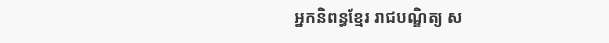អ្នកនិពន្ធខ្មែរ រាជបណ្ឌិត្យ ស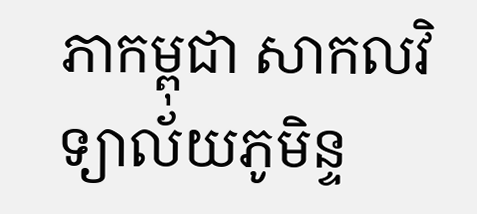ភាកម្ពុជា សាកលវិទ្យាល័យភូមិន្ទ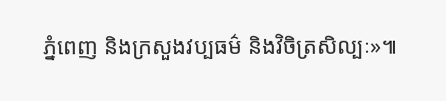ភ្នំពេញ និងក្រសួងវប្បធម៌ និងវិចិត្រសិល្បៈ»៕